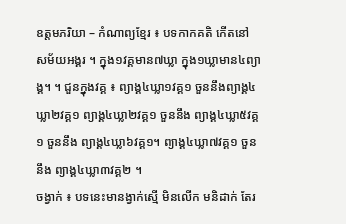ឧត្តមភរិយា – កំណាព្យខ្មែរ ៖ បទកាកគតិ កើតនៅ សម័យអង្គរ ។ ក្នុង១វគ្គមាន៧ឃ្លា ក្នុង១ឃ្លាមាន៤ព្យាង្គ។ ។ ជួនក្នុងវគ្គ ៖ ព្យាង្គ៤ឃ្លា១វគ្គ១ ចួននឹងព្យាង្គ៤ឃ្លា២វគ្គ១ ព្យាង្គ៤ឃ្លា២វគ្គ១ ចួននឹង ព្យាង្គ៤ឃ្លា៥វគ្គ១ ចួននឹង ព្យាង្គ៤ឃ្លា៦វគ្គ១។ ព្យាង្គ៤ឃ្លា៧វគ្គ១ ចួននឹង ព្យាង្គ៤ឃ្លា៣វគ្គ២ ។
ចង្វាក់ ៖ បទនេះមានង្វាក់ស្មើ មិនលើក មនិដាក់ តែរ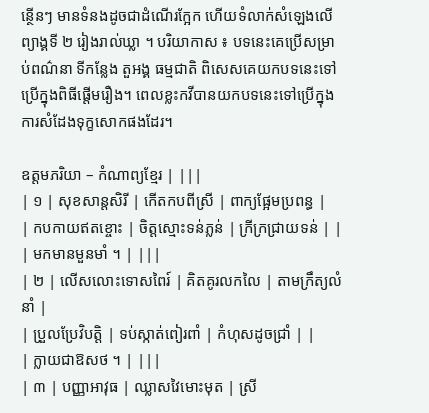ន្ថើនៗ មានទំនងដូចជាដំណើរក្អែក ហើយទំលាក់សំឡេងលើព្យាង្គទី ២ រៀងរាល់ឃ្លា ។ បរិយាកាស ៖ បទនេះគេប្រើសម្រាប់ពណ៌នា ទីកន្លែង តួអង្គ ធម្មជាតិ ពិសេសគេយកបទនេះទៅប្រើក្នុងពិធីផ្តើមរឿង។ ពេលខ្លះកវីបានយកបទនេះទៅប្រើក្នុងការសំដែងទុក្ខសោកផងដែរ។

ឧត្តមភរិយា – កំណាព្យខ្មែរ | |||
| ១ | សុខសាន្តសិរី | កើតកបពីស្រី | ពាក្យផ្អែមប្រពន្ធ |
| កបកាយឥតខ្ចោះ | ចិត្តស្មោះទន់ភ្លន់ | ក្រីក្រជ្រាយទន់ | |
| មកមានមួនមាំ ។ | |||
| ២ | លើសលោះទោសពៃរ៍ | គិតគូរលកលៃ | តាមក្រឹត្យលំនាំ |
| ប្រួលប្រែវិបត្តិ | ទប់ស្កាត់ពៀរពាំ | កំហុសដូចជ្រាំ | |
| ក្លាយជាឱសថ ។ | |||
| ៣ | បញ្ញាអាវុធ | ឈ្លាសវៃមោះមុត | ស្រី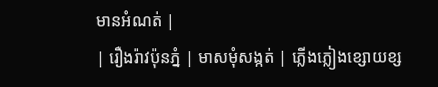មានអំណត់ |
| រឿងរ៉ាវប៉ុនភ្នំ | មាសមុំសង្កត់ | ភ្លើងភ្លៀងខ្សោយខ្ស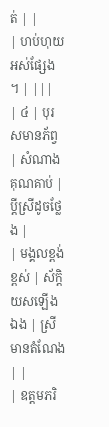ត់ | |
| ហប់ហុយអស់ផ្សែង ។ | |||
| ៤ | បុរសមានភ័ព្វ | សំណាងគុណគាប់ | ប្តីស្រីដូចថ្លែង |
| មង្គលខ្ពង់ខ្ពស់ | ស័ក្តិយសឡើងឯង | ស្រីមានតំណែង | |
| ឧត្តមភរិ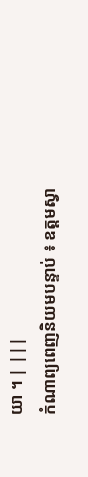យា ។ | |||
កំណាព្យពេញនិយមបន្ទាប់ ៖ ឧត្តមស្វា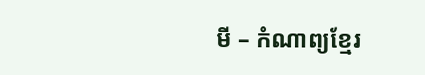មី – កំណាព្យខ្មែរ